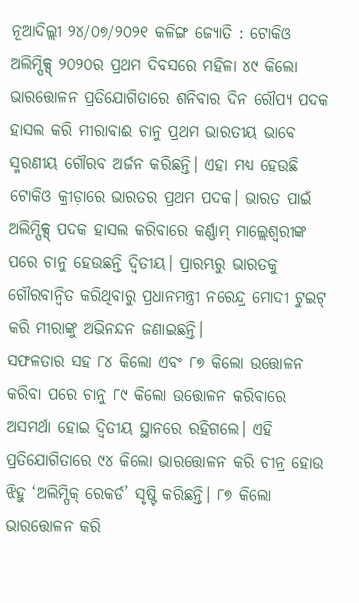ନୂଆଦିଲ୍ଲୀ ୨୪/୦୭/୨୦୨୧ କଳିଙ୍ଗ ଜ୍ଯୋତି : ଟୋକିଓ ଅଲିମ୍ପିକ୍ସ୍ ୨୦୨୦ର ପ୍ରଥମ ଦିବସରେ ମହିଳା ୪୯ କିଲୋ ଭାରତ୍ତୋଳନ ପ୍ରତିଯୋଗିତାରେ ଶନିବାର ଦିନ ରୌପ୍ୟ ପଦକ ହାସଲ କରି ମୀରାବାଈ ଚାନୁ ପ୍ରଥମ ଭାରତୀୟ ଭାବେ ସ୍ମରଣୀୟ ଗୌରବ ଅର୍ଜନ କରିଛନ୍ତି। ଏହା ମଧ୍ୟ ହେଉଛି ଟୋକିଓ କ୍ରୀଡ଼ାରେ ଭାରତର ପ୍ରଥମ ପଦକ। ଭାରତ ପାଇଁ ଅଲିମ୍ପିକ୍ସ୍ ପଦକ ହାସଲ କରିବାରେ କର୍ଣ୍ଣାମ୍ ମାଲ୍ଲେଶ୍ବରୀଙ୍କ ପରେ ଚାନୁ ହେଉଛନ୍ତି ଦ୍ବିତୀୟ। ପ୍ରାରମ୍ଭରୁ ଭାରତକୁ ଗୌରବାନ୍ବିତ କରିଥିବାରୁ ପ୍ରଧାନମନ୍ତ୍ରୀ ନରେନ୍ଦ୍ର ମୋଦୀ ଟୁଇଟ୍ କରି ମୀରାଙ୍କୁ ଅଭିନନ୍ଦନ ଜଣାଇଛନ୍ତି।
ସଫଳତାର ସହ ୮୪ କିଲୋ ଏବଂ ୮୭ କିଲୋ ଉତ୍ତୋଳନ କରିବା ପରେ ଚାନୁ ୮୯ କିଲୋ ଉତ୍ତୋଳନ କରିବାରେ ଅସମର୍ଥା ହୋଇ ଦ୍ବିତୀୟ ସ୍ଥାନରେ ରହିଗଲେ। ଏହି ପ୍ରତିଯୋଗିତାରେ ୯୪ କିଲୋ ଭାରତ୍ତୋଳନ କରି ଚୀନ୍ର ହୋଉ ଝିହୁ ‘ଅଲିମ୍ପିକ୍ ରେକର୍ଡ’ ସୃଷ୍ଟି କରିଛନ୍ତି। ୮୭ କିଲୋ ଭାରତ୍ତୋଳନ କରି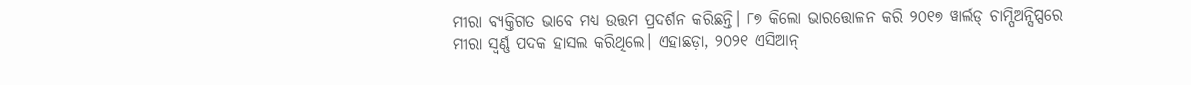ମୀରା ବ୍ୟକ୍ତିଗତ ଭାବେ ମଧ୍ୟ ଉତ୍ତମ ପ୍ରଦର୍ଶନ କରିଛନ୍ତି। ୮୭ କିଲୋ ଭାରତ୍ତୋଳନ କରି ୨୦୧୭ ୱାର୍ଲଡ୍ ଚାମ୍ପିଅନ୍ସିପ୍ସରେ ମୀରା ସ୍ବର୍ଣ୍ଣ ପଦକ ହାସଲ କରିଥିଲେ। ଏହାଛଡ଼ା, ୨୦୨୧ ଏସିଆନ୍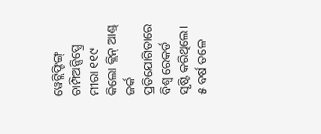ୱେଟ୍ଲିଫ୍ଟିଙ୍ଗ୍ ଚାମ୍ପିଅନ୍ସିପ୍ସ୍ରେ ମୀରା ୧୧୯ କିଲୋ କ୍ଲିନ୍ ଆଣ୍ଡ୍ ଜର୍କ ପ୍ରତିଯୋଗିତାରେ ବିଶ୍ବ ରେକର୍ଡ ସୃଷ୍ଟି କରିଥିଲେ।
୫ ବର୍ଷ ତଳେ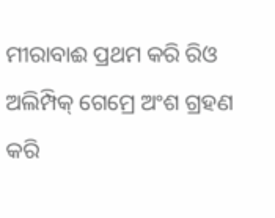ମୀରାବାଈ ପ୍ରଥମ କରି ରିଓ ଅଲିମ୍ପିକ୍ ଗେମ୍ରେ ଅଂଶ ଗ୍ରହଣ କରି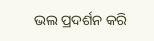ଭଲ ପ୍ରଦର୍ଶନ କରି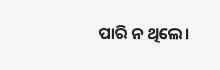ପାରି ନ ଥିଲେ।